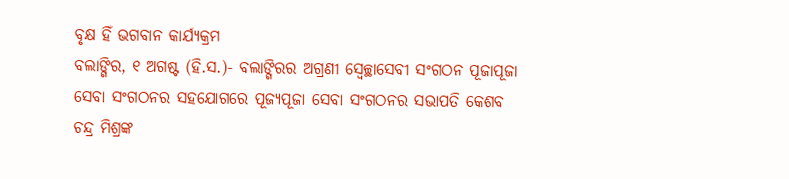ବୃକ୍ଷ ହିଁ ଭଗବାନ କାର୍ଯ୍ୟକ୍ରମ
ବଲାଙ୍ଗିର, ୧ ଅଗଷ୍ଟ (ହି.ସ.)- ବଲାଙ୍ଗିରର ଅଗ୍ରଣୀ ସ୍ୱେଚ୍ଛାସେବୀ ସଂଗଠନ ପୂଜାପୂଜା ସେବା ସଂଗଠନର ସହଯୋଗରେ ପୂଜ୍ୟପୂଜା ସେବା ସଂଗଠନର ସଭାପତି କେଶବ ଚନ୍ଦ୍ର ମିଶ୍ରଙ୍କ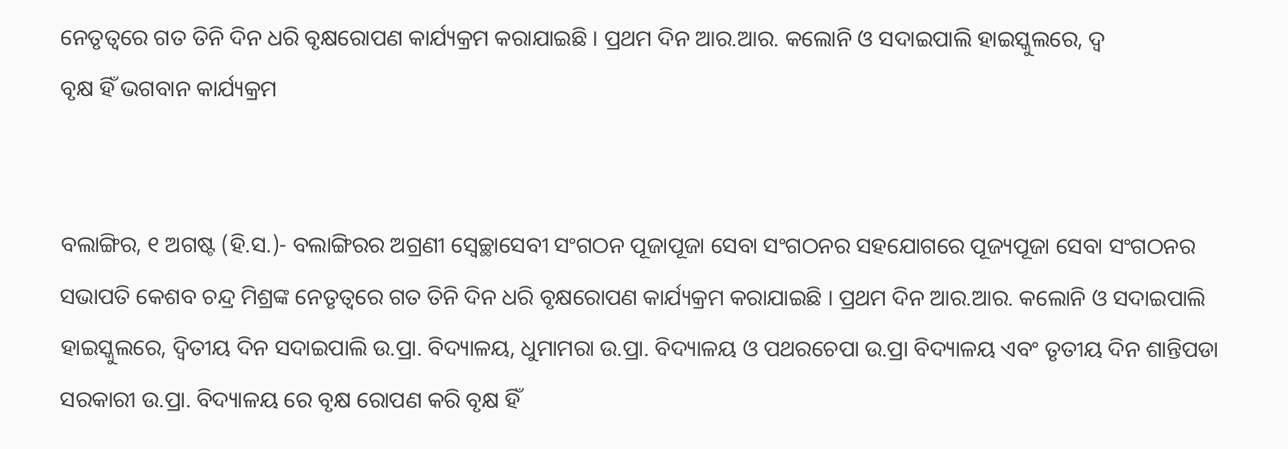ନେତୃତ୍ୱରେ ଗତ ତିନି ଦିନ ଧରି ବୃକ୍ଷରୋପଣ କାର୍ଯ୍ୟକ୍ରମ କରାଯାଇଛି । ପ୍ରଥମ ଦିନ ଆର.ଆର. କଲୋନି ଓ ସଦାଇପାଲି ହାଇସ୍କୁଲରେ, ଦ୍ୱ
ବୃକ୍ଷ ହିଁ ଭଗବାନ କାର୍ଯ୍ୟକ୍ରମ


ବଲାଙ୍ଗିର, ୧ ଅଗଷ୍ଟ (ହି.ସ.)- ବଲାଙ୍ଗିରର ଅଗ୍ରଣୀ ସ୍ୱେଚ୍ଛାସେବୀ ସଂଗଠନ ପୂଜାପୂଜା ସେବା ସଂଗଠନର ସହଯୋଗରେ ପୂଜ୍ୟପୂଜା ସେବା ସଂଗଠନର ସଭାପତି କେଶବ ଚନ୍ଦ୍ର ମିଶ୍ରଙ୍କ ନେତୃତ୍ୱରେ ଗତ ତିନି ଦିନ ଧରି ବୃକ୍ଷରୋପଣ କାର୍ଯ୍ୟକ୍ରମ କରାଯାଇଛି । ପ୍ରଥମ ଦିନ ଆର.ଆର. କଲୋନି ଓ ସଦାଇପାଲି ହାଇସ୍କୁଲରେ, ଦ୍ୱିତୀୟ ଦିନ ସଦାଇପାଲି ଉ.ପ୍ରା. ବିଦ୍ୟାଳୟ, ଧୁମାମରା ଉ.ପ୍ରା. ବିଦ୍ୟାଳୟ ଓ ପଥରଚେପା ଉ.ପ୍ରା ବିଦ୍ୟାଳୟ ଏବଂ ତୃତୀୟ ଦିନ ଶାନ୍ତିପଡା ସରକାରୀ ଉ.ପ୍ରା. ବିଦ୍ୟାଳୟ ରେ ବୃକ୍ଷ ରୋପଣ କରି ବୃକ୍ଷ ହିଁ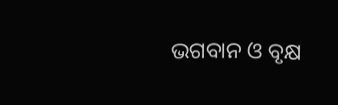ଭଗବାନ ଓ ବୃକ୍ଷ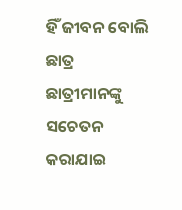ହିଁ ଜୀବନ ବୋଲି ଛାତ୍ର ଛାତ୍ରୀମାନଙ୍କୁ ସଚେତନ କରାଯାଇ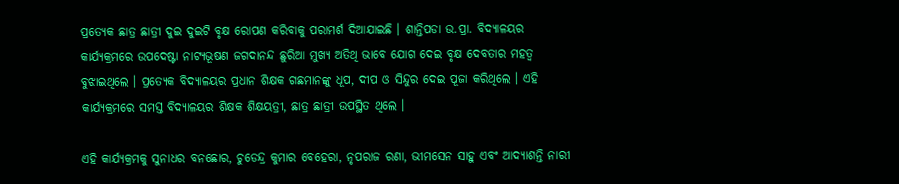ପ୍ରତ୍ୟେକ ଛାତ୍ର ଛାତ୍ରୀ ଦୁଇ ଦୁଇଟି ବୃକ୍ଷ ରୋପଣ କରିବାକୁ ପରାମର୍ଶ ଦିଆଯାଇଛି । ଶାନ୍ତିପଡା ଉ.ପ୍ରା. ବିଦ୍ୟାଳୟର କାର୍ଯ୍ୟକ୍ରମରେ ଉପଦେଷ୍ଟା ନାଟ୍ୟଭୂଷଣ ଜଗଦାନନ୍ଦ ଛୁରିଆ ମୁଖ୍ୟ ଅତିଥି ଭାବେ ଯୋଗ ଦେଇ ବୃକ୍ଷ ଦେବତାର ମହତ୍ୱ ବୁଝାଇଥିଲେ । ପ୍ରତ୍ୟେକ ବିଦ୍ୟାଳୟର ପ୍ରଧାନ ଶିକ୍ଷକ ଗଛମାନଙ୍କୁ ଧୂପ, ଦୀପ ଓ ସିନ୍ଦୁର ଦେଇ ପୂଜା କରିଥିଲେ । ଏହି କାର୍ଯ୍ୟକ୍ରମରେ ସମସ୍ତ ବିଦ୍ୟାଳୟର ଶିକ୍ଷକ ଶିକ୍ଷୟତ୍ରୀ, ଛାତ୍ର ଛାତ୍ରୀ ଉପସ୍ଥିତ ଥିଲେ ।

ଏହି କାର୍ଯ୍ୟକ୍ରମକୁ ସୁନାଧର ବନଛୋର, ଚୁଡେନ୍ଦ୍ର କୁମାର ବେହେରା, ନୃପରାଜ ରଣା, ଭୀମସେନ ସାହୁ ଏବଂ ଆଦ୍ୟାଶନ୍ତି ନାରୀ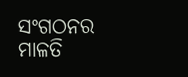ସଂଗଠନର ମାଳତି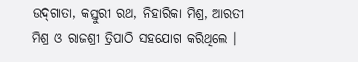ଉଦ୍‌ଗାତା, କସ୍ତୁରୀ ରଥ, ନିହାରିକା ମିଶ୍ର, ଆରତୀ ମିଶ୍ର ଓ ରାଜଶ୍ରୀ ତ୍ରିପାଠି ସହଯୋଗ କରିଥିଲେ ।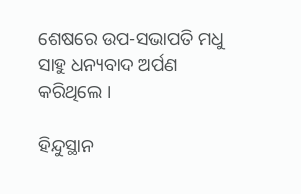ଶେଷରେ ଉପ-ସଭାପତି ମଧୁ ସାହୁ ଧନ୍ୟବାଦ ଅର୍ପଣ କରିଥିଲେ ।

ହିନ୍ଦୁସ୍ଥାନ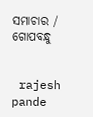ସମାଚାର / ଗୋପବନ୍ଧୁ


 rajesh pande